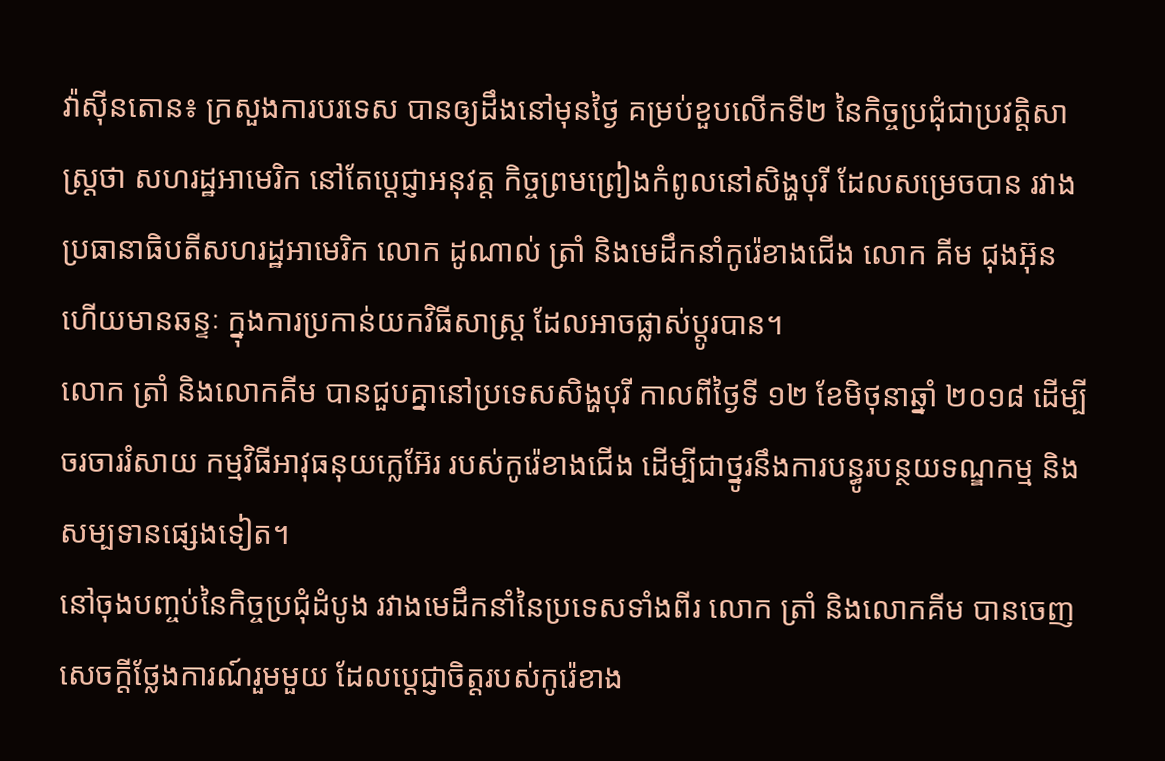វ៉ាស៊ីនតោន៖ ក្រសួងការបរទេស បានឲ្យដឹងនៅមុនថ្ងៃ គម្រប់ខួបលើកទី២ នៃកិច្ចប្រជុំជាប្រវត្តិសាស្រ្តថា សហរដ្ឋអាមេរិក នៅតែប្តេជ្ញាអនុវត្ត កិច្ចព្រមព្រៀងកំពូលនៅសិង្ហបុរី ដែលសម្រេចបាន រវាងប្រធានាធិបតីសហរដ្ឋអាមេរិក លោក ដូណាល់ ត្រាំ និងមេដឹកនាំកូរ៉េខាងជើង លោក គីម ជុងអ៊ុន ហើយមានឆន្ទៈ ក្នុងការប្រកាន់យកវិធីសាស្រ្ត ដែលអាចផ្លាស់ប្តូរបាន។
លោក ត្រាំ និងលោកគីម បានជួបគ្នានៅប្រទេសសិង្ហបុរី កាលពីថ្ងៃទី ១២ ខែមិថុនាឆ្នាំ ២០១៨ ដើម្បីចរចាររំសាយ កម្មវិធីអាវុធនុយក្លេអ៊ែរ របស់កូរ៉េខាងជើង ដើម្បីជាថ្នូរនឹងការបន្ធូរបន្ថយទណ្ឌកម្ម និងសម្បទានផ្សេងទៀត។
នៅចុងបញ្ចប់នៃកិច្ចប្រជុំដំបូង រវាងមេដឹកនាំនៃប្រទេសទាំងពីរ លោក ត្រាំ និងលោកគីម បានចេញសេចក្តីថ្លែងការណ៍រួមមួយ ដែលប្តេជ្ញាចិត្តរបស់កូរ៉េខាង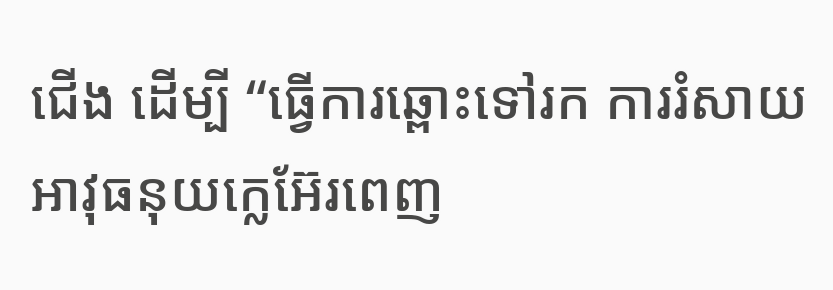ជើង ដើម្បី “ធ្វើការឆ្ពោះទៅរក ការរំសាយអាវុធនុយក្លេអ៊ែរពេញ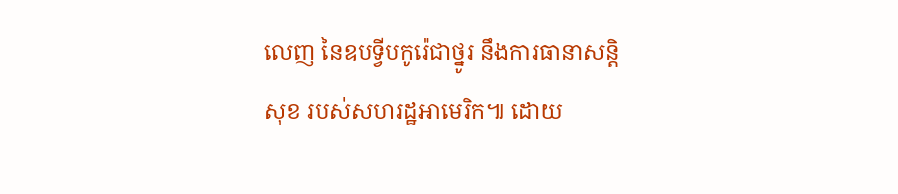លេញ នៃឧបទ្វីបកូរ៉េជាថ្នូរ នឹងការធានាសន្តិសុខ របស់សហរដ្ឋអាមេរិក៕ ដោយ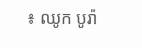៖ ឈូក បូរ៉ា